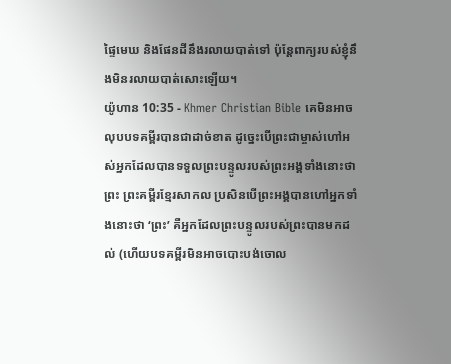ផ្ទៃមេឃ និងផែនដីនឹងរលាយបាត់ទៅ ប៉ុន្ដែពាក្យរបស់ខ្ញុំនឹងមិនរលាយបាត់សោះឡើយ។
យ៉ូហាន 10:35 - Khmer Christian Bible គេមិនអាចលុបបទគម្ពីរបានជាដាច់ខាត ដូច្នេះបើព្រះជាម្ចាស់ហៅអស់អ្នកដែលបានទទួលព្រះបន្ទូលរបស់ព្រះអង្គទាំងនោះថា ព្រះ ព្រះគម្ពីរខ្មែរសាកល ប្រសិនបើព្រះអង្គបានហៅអ្នកទាំងនោះថា ‘ព្រះ’ គឺអ្នកដែលព្រះបន្ទូលរបស់ព្រះបានមកដល់ (ហើយបទគម្ពីរមិនអាចបោះបង់ចោល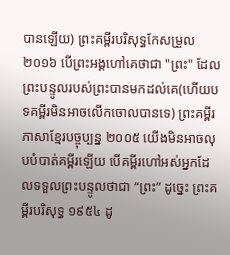បានឡើយ) ព្រះគម្ពីរបរិសុទ្ធកែសម្រួល ២០១៦ បើព្រះអង្គហៅគេថាជា "ព្រះ" ដែលព្រះបន្ទូលរបស់ព្រះបានមកដល់គេ(ហើយបទគម្ពីរមិនអាចលើកចោលបានទេ) ព្រះគម្ពីរភាសាខ្មែរបច្ចុប្បន្ន ២០០៥ យើងមិនអាចលុបបំបាត់គម្ពីរឡើយ បើគម្ពីរហៅអស់អ្នកដែលទទួលព្រះបន្ទូលថាជា “ព្រះ” ដូច្នេះ ព្រះគម្ពីរបរិសុទ្ធ ១៩៥៤ ដូ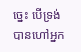ច្នេះ បើទ្រង់បានហៅអ្នក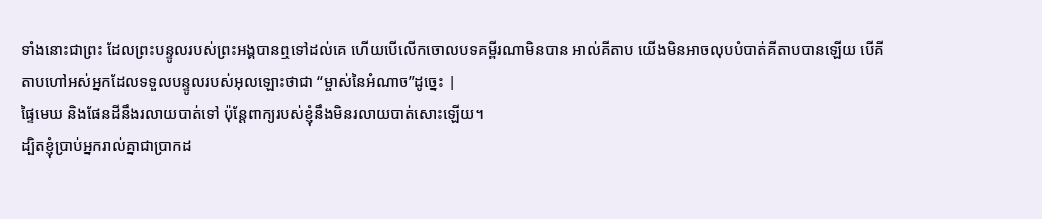ទាំងនោះជាព្រះ ដែលព្រះបន្ទូលរបស់ព្រះអង្គបានឮទៅដល់គេ ហើយបើលើកចោលបទគម្ពីរណាមិនបាន អាល់គីតាប យើងមិនអាចលុបបំបាត់គីតាបបានឡើយ បើគីតាបហៅអស់អ្នកដែលទទួលបន្ទូលរបស់អុលឡោះថាជា “ម្ចាស់នៃអំណាច”ដូច្នេះ |
ផ្ទៃមេឃ និងផែនដីនឹងរលាយបាត់ទៅ ប៉ុន្ដែពាក្យរបស់ខ្ញុំនឹងមិនរលាយបាត់សោះឡើយ។
ដ្បិតខ្ញុំប្រាប់អ្នករាល់គ្នាជាប្រាកដ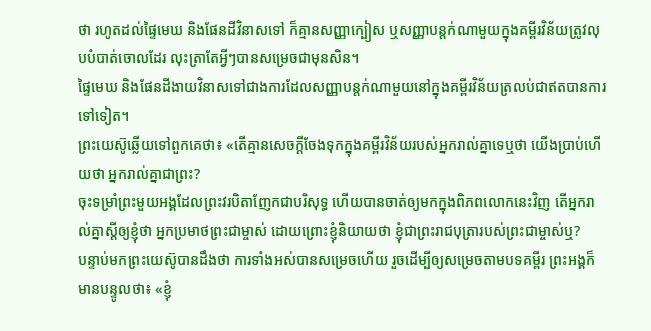ថា រហូតដល់ផ្ទៃមេឃ និងផែនដីវិនាសទៅ ក៏គ្មានសញ្ញាក្បៀស ឬសញ្ញាបន្តក់ណាមួយក្នុងគម្ពីរវិន័យត្រូវលុបបំបាត់ចោលដែរ លុះត្រាតែអ្វីៗបានសម្រេចជាមុនសិន។
ផ្ទៃមេឃ និងផែនដីងាយវិនាសទៅជាងការដែលសញ្ញាបន្ដក់ណាមួយនៅក្នុងគម្ពីរវិន័យត្រលប់ជាឥតបានការទៅទៀត។
ព្រះយេស៊ូឆ្លើយទៅពួកគេថា៖ «តើគ្មានសេចក្ដីចែងទុកក្នុងគម្ពីរវិន័យរបស់អ្នករាល់គ្នាទេឬថា យើងប្រាប់ហើយថា អ្នករាល់គ្នាជាព្រះ?
ចុះទម្រាំព្រះមួយអង្គដែលព្រះវរបិតាញែកជាបរិសុទ្ធ ហើយបានចាត់ឲ្យមកក្នុងពិភពលោកនេះវិញ តើអ្នករាល់គ្នាស្ដីឲ្យខ្ញុំថា អ្នកប្រមាថព្រះជាម្ចាស់ ដោយព្រោះខ្ញុំនិយាយថា ខ្ញុំជាព្រះរាជបុត្រារបស់ព្រះជាម្ចាស់ឬ?
បន្ទាប់មកព្រះយេស៊ូបានដឹងថា ការទាំងអស់បានសម្រេចហើយ រួចដើម្បីឲ្យសម្រេចតាមបទគម្ពីរ ព្រះអង្គក៏មានបន្ទូលថា៖ «ខ្ញុំ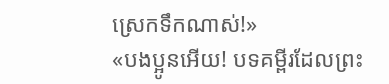ស្រេកទឹកណាស់!»
«បងប្អូនអើយ! បទគម្ពីរដែលព្រះ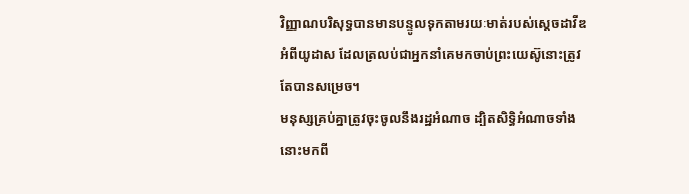វិញ្ញាណបរិសុទ្ធបានមានបន្ទូលទុកតាមរយៈមាត់របស់ស្ដេចដាវីឌអំពីយូដាស ដែលត្រលប់ជាអ្នកនាំគេមកចាប់ព្រះយេស៊ូនោះត្រូវតែបានសម្រេច។
មនុស្សគ្រប់គ្នាត្រូវចុះចូលនឹងរដ្ឋអំណាច ដ្បិតសិទ្ធិអំណាចទាំងនោះមកពី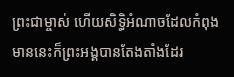ព្រះជាម្ចាស់ ហើយសិទ្ធិអំណាចដែលកំពុងមាននេះក៏ព្រះអង្គបានតែងតាំងដែរ